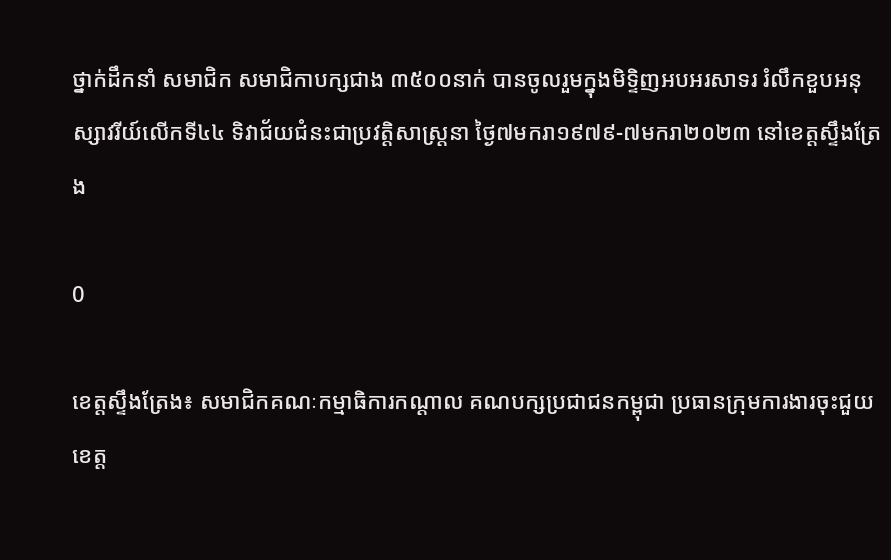ថ្នាក់ដឹកនាំ សមាជិក សមាជិកាបក្សជាង ៣៥០០នាក់ បានចូលរួមក្នុងមិទ្ទិញអបអរសាទរ រំលឹកខួបអនុស្សាវរីយ៍លើកទី៤៤ ទិវាជ័យជំនះជាប្រវត្តិសាស្រ្តនា ថ្ងៃ៧មករា១៩៧៩-៧មករា២០២៣ នៅខេត្តស្ទឹងត្រែង

0

ខេត្តស្ទឹងត្រែង៖ សមាជិកគណៈកម្មាធិការកណ្ដាល គណបក្សប្រជាជនកម្ពុជា ប្រធានក្រុមការងារចុះជួយខេត្ត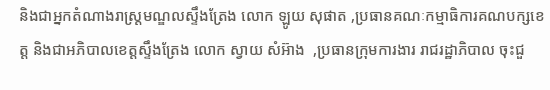និងជាអ្នកតំណាងរាស្រ្តមណ្ឌលស្ទឹងត្រែង លោក ឡូយ សុផាត ,ប្រធានគណៈកម្មាធិការគណបក្សខេត្ត និងជាអភិបាលខេត្តស្ទឹងត្រែង លោក ស្វាយ សំអ៊ាង  ,ប្រធានក្រុមការងារ រាជរដ្ឋាភិបាល ចុះជួ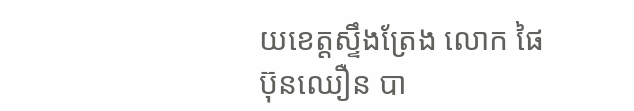យខេត្តស្ទឹងត្រែង លោក ផៃ ប៊ុនឈឿន បា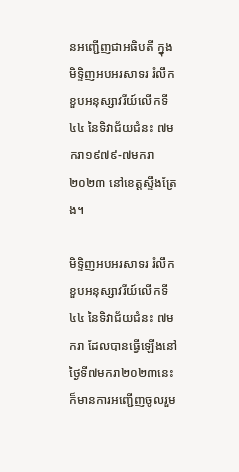នអញ្ជើញជាអធិបតី ក្នុងមិទ្ទិញអបអរសាទរ រំលឹកខួបអនុស្សាវរីយ៍លើកទី៤៤ នៃទិវាជ័យជំនះ ៧មករា១៩៧៩-៧មករា២០២៣ នៅខេត្តស្ទឹងត្រែង។

មិទ្ទិញអបអរសាទរ រំលឹកខួបអនុស្សាវរីយ៍លើកទី៤៤ នៃទិវាជ័យជំនះ ៧មករា ដែលបានធ្វើឡើងនៅថ្ងៃទី៧មករា២០២៣នេះ ក៏មានការអញ្ជើញចូលរួម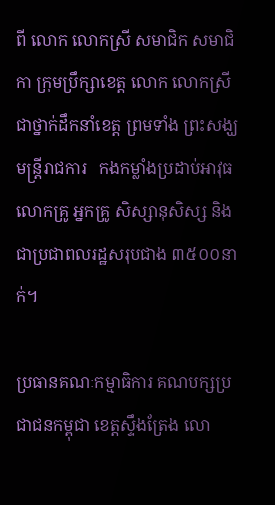ពី លោក លោកស្រី សមាជិក សមាជិកា ក្រុមប្រឹក្សាខេត្ត លោក លោកស្រី ជាថ្នាក់ដឹកនាំខេត្ត ព្រមទាំង ព្រះសង្ឃ មន្រ្តីរាជការ   កងកម្លាំងប្រដាប់អាវុធ លោកគ្រូ អ្នកគ្រូ សិស្សានុសិស្ស និងជាប្រជាពលរដ្ឋសរុបជាង ៣៥០០នាក់។

ប្រធានគណៈកម្មាធិការ គណបក្សប្រជាជនកម្ពុជា ខេត្តស្ទឹងត្រែង លោ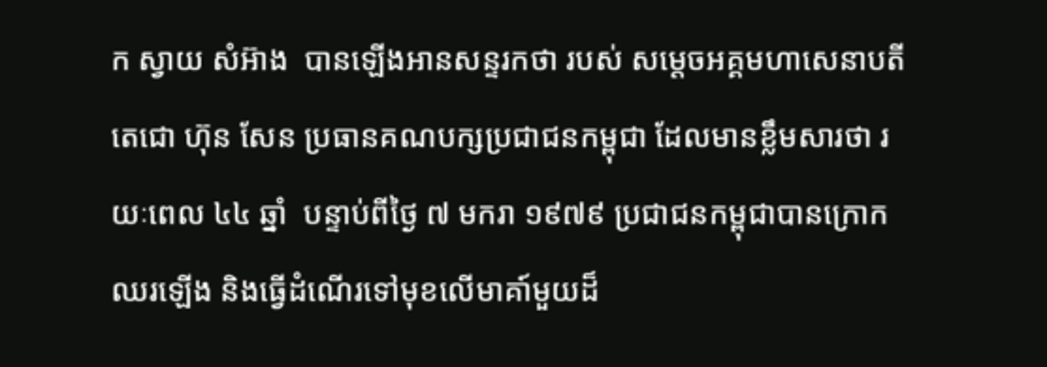ក ស្វាយ សំអ៊ាង  បានឡើងអានសន្ទរកថា របស់ សម្តេចអគ្គមហាសេនាបតីតេជោ ហ៊ុន សែន ប្រធានគណបក្សប្រជាជនកម្ពុជា ដែលមានខ្លឹមសារថា រយៈពេល ៤៤ ឆ្នាំ  បន្ទាប់ពីថ្ងៃ ៧ មករា ១៩៧៩ ប្រជាជនកម្ពុជាបានក្រោកឈរឡើង និងធ្វើដំណើរទៅមុខលើមាគា៍មួយដ៏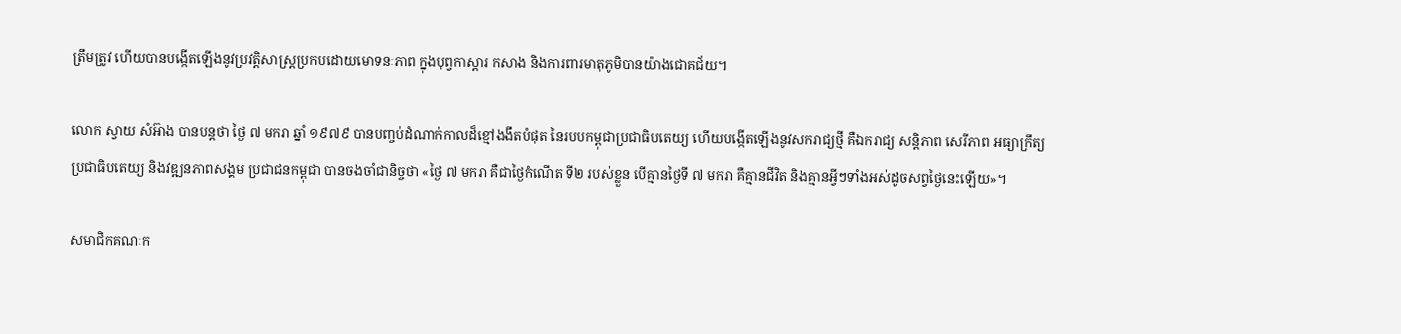ត្រឹមត្រូវ ហើយបានបង្កើតឡើងនូវប្រវត្តិសាស្រ្តប្រកបដោយមោទនៈភាព ក្នុងបុព្វកាស្ដារ កសាង និងការពារមាតុភូមិបានយ៉ាងជោគជ័យ។

លោក ស្វាយ សំអ៊ាង បានបន្តថា ថ្ងៃ ៧ មករា ឆ្នាំ ១៩៧៩ បានបញ្ចប់ដំណាក់កាលដ៏ខ្មៅងងឹតបំផុត នៃរបបកម្ពុជាប្រជាធិបតេយ្យ ហើយបង្កើតឡើងនូវសករាជ្យថ្មី គឺឯករាជ្យ សន្តិភាព សេរីភាព អធ្យាក្រឹត្យ ប្រជាធិបតេយ្យ និងវឌ្ឍនភាពសង្គម ប្រជាជនកម្ពុជា បានចងចាំជានិច្ចថា «ថ្ងៃ ៧ មករា គឺជាថ្ងៃកំណើត ទី២ របស់ខ្លួន បើគ្មានថ្ងៃទី ៧ មករា គឺគ្មានជីវិត និងគ្មានអ្វីៗទាំងអស់ដូចសព្វថ្ងៃនេះឡើយ»។

សមាជិកគណៈក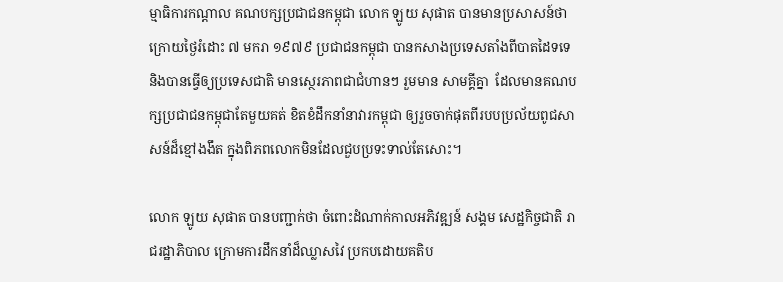ម្មាធិការកណ្ដាល គណបក្សប្រជាជនកម្ពុជា លោក ឡូយ សុផាត បានមានប្រសាសន៍ថា ក្រោយថ្ងៃរំដោះ ៧ មករា ១៩៧៩ ប្រជាជនកម្ពុជា បានកសាងប្រទេសតាំងពីបាតដៃទទេ និងបានធ្វើឲ្យប្រទេសជាតិ មានស្ថេរភាពជាជំហានៗ រួមមាន សាមគ្គីគ្នា  ដែលមានគណបក្សប្រជាជនកម្ពុជាតែមួយគត់ ខិតខំដឹកនាំនាវារកម្ពុជា ឲ្យរួចចាក់ផុតពីរបបប្រល័យពូជសាសន៍ដ៏ខ្មៅងងឹត ក្នុងពិភពលោកមិនដែលជួបប្រទះទាល់តែសោះ។

លោក ឡូយ សុផាត បានបញ្ជាក់ថា ចំពោះដំណាក់កាលអភិវឌ្ឍន៍ សង្គម សេដ្ឋកិច្ចជាតិ រាជរដ្ឋាភិបាល ក្រោមការដឹកនាំដ៏ឈ្លាសវៃ ប្រកបដោយគតិប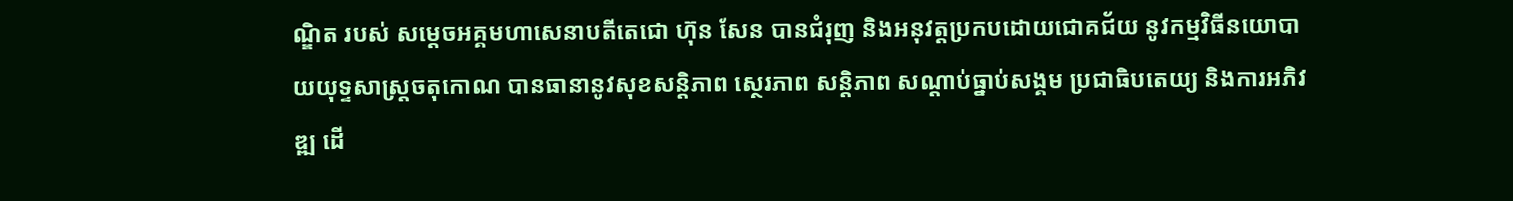ណ្ឌិត របស់ សម្ដេចអគ្គមហាសេនាបតីតេជោ ហ៊ុន សែន បានជំរុញ និងអនុវត្តប្រកបដោយជោគជ័យ នូវកម្មវិធីនយោបាយយុទ្ទសាស្រ្តចតុកោណ បានធានានូវសុខសន្តិភាព ស្ថេរភាព សន្តិភាព សណ្ដាប់ធ្នាប់សង្គម ប្រជាធិបតេយ្យ និងការអភិវឌ្ឍ ដើ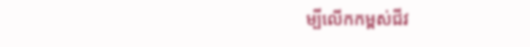ម្បីលើកកម្ពស់ជីវ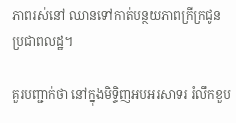ភាពរស់នៅ ឈានទៅកាត់បន្ថយភាពក្រីក្រជូនប្រជាពលដ្ឋ។

គួរបញ្ជាក់ថា នៅក្នុងមិទ្ទិញអបអរសាទរ រំលឹកខួប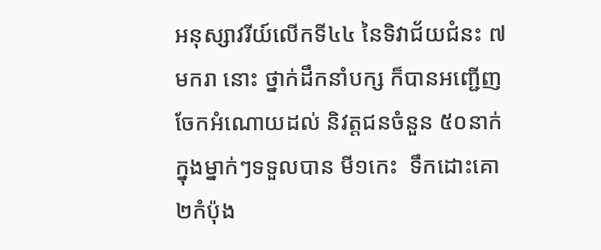អនុស្សាវរីយ៍លើកទី៤៤ នៃទិវាជ័យជំនះ ៧មករា នោះ ថ្នាក់ដឹកនាំបក្ស ក៏បានអញ្ជើញចែកអំណោយដល់ និវត្តជនចំនួន ៥០នាក់ ក្នុងម្នាក់ៗទទួលបាន មី១កេះ  ទឹកដោះគោ ២កំប៉ុង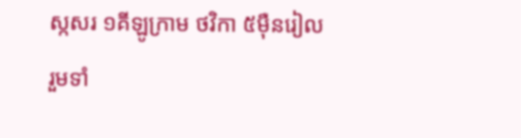ស្កសរ ១គីឡូក្រាម ថវិកា ៥ម៉ឺនរៀល រួមទាំ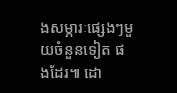ងសម្ភារៈផ្សេងៗមួយចំនួនទៀត ផងដែរ៕ ដោ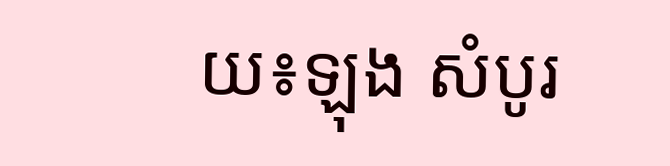យ៖ឡុង សំបូរ